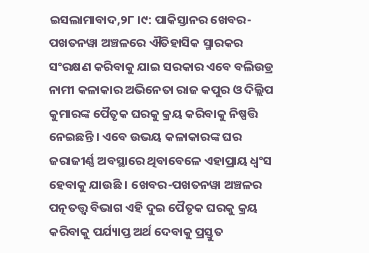ଇସଲାମାବାଦ,୨୮ ।୯: ପାକିସ୍ତାନର ଖେବର-ପଖତନୱା ଅଞ୍ଚଳରେ ଐତିହାସିକ ସ୍ମାରକର ସଂରକ୍ଷଣ କରିବାକୁ ଯାଇ ସରକାର ଏବେ ବଲିଉଡ୍ର ନାମୀ କଳାକାର ଅଭିନେତା ରାଜ କପୁର ଓ ଦିଲ୍ଲିପ କୁମାରଙ୍କ ପୈତୃକ ଘରକୁ କ୍ରୟ କରିବାକୁ ନିଷ୍ପତ୍ତି ନେଇଛନ୍ତି । ଏବେ ଉଭୟ କଳାକାରଙ୍କ ଘର ଜରାଜୀର୍ଣ୍ଣ ଅବସ୍ଥାରେ ଥିବାବେଳେ ଏହାପ୍ରାୟ ଧ୍ୱଂସ ହେବାକୁ ଯାଉଛି । ଖେବର-ପଖତନୱା ଅଞ୍ଚଳର ପତ୍ନତତ୍ତ୍ୱ ବିଭାଗ ଏହି ଦୁଇ ପୈତୃକ ଘରକୁ କ୍ରୟ କରିବାକୁ ପର୍ଯ୍ୟାପ୍ତ ଅର୍ଥ ଦେବାକୁ ପ୍ରସ୍ତୁତ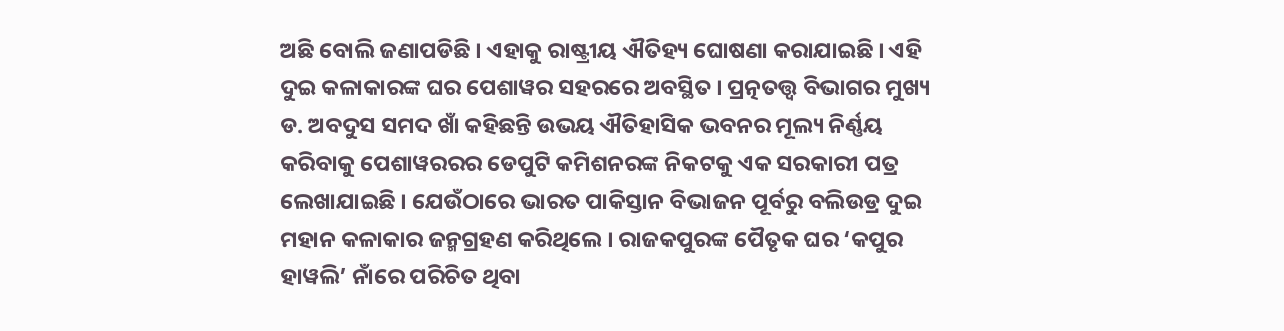ଅଛି ବୋଲି ଜଣାପଡିଛି । ଏହାକୁ ରାଷ୍ଟ୍ରୀୟ ଐତିହ୍ୟ ଘୋଷଣା କରାଯାଇଛି । ଏହି ଦୁଇ କଳାକାରଙ୍କ ଘର ପେଶାୱର ସହରରେ ଅବସ୍ଥିତ । ପ୍ରତ୍ନତତ୍ତ୍ୱ ବିଭାଗର ମୁଖ୍ୟ ଡ. ଅବଦୁସ ସମଦ ଖାଁ କହିଛନ୍ତି ଉଭୟ ଐତିହାସିକ ଭବନର ମୂଲ୍ୟ ନିର୍ଣ୍ଣୟ କରିବାକୁ ପେଶାୱରରର ଡେପୁଟି କମିଶନରଙ୍କ ନିକଟକୁ ଏକ ସରକାରୀ ପତ୍ର ଲେଖାଯାଇଛି । ଯେଉଁଠାରେ ଭାରତ ପାକିସ୍ତାନ ବିଭାଜନ ପୂର୍ବରୁ ବଲିଉଡ୍ର ଦୁଇ ମହାନ କଳାକାର ଜନ୍ମଗ୍ରହଣ କରିଥିଲେ । ରାଜକପୁରଙ୍କ ପୈତୃକ ଘର ‘କପୁର ହାୱଲି’ ନାଁରେ ପରିଚିତ ଥିବା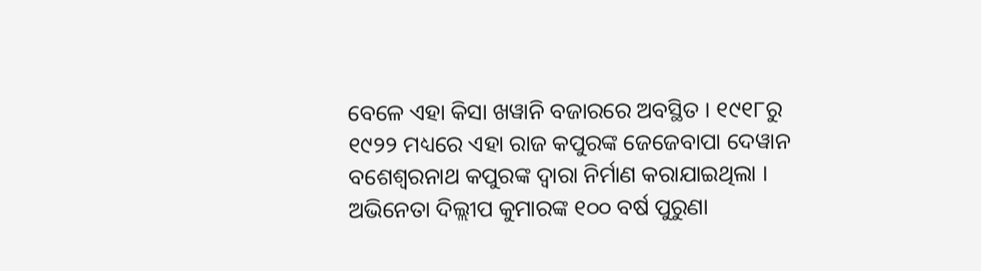ବେଳେ ଏହା କିସା ଖୱାନି ବଜାରରେ ଅବସ୍ଥିତ । ୧୯୧୮ରୁ ୧୯୨୨ ମଧ୍ୟରେ ଏହା ରାଜ କପୁରଙ୍କ ଜେଜେବାପା ଦେୱାନ ବଶେଶ୍ୱରନାଥ କପୁରଙ୍କ ଦ୍ୱାରା ନିର୍ମାଣ କରାଯାଇଥିଲା । ଅଭିନେତା ଦିଲ୍ଲୀପ କୁମାରଙ୍କ ୧୦୦ ବର୍ଷ ପୁରୁଣା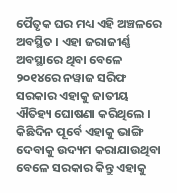ପୈତୃକ ଘର ମଧ୍ୟ ଏହି ଅଞ୍ଚଳରେ ଅବସ୍ଥିତ । ଏହା ଜରାଜୀର୍ଣ୍ଣ ଅବସ୍ଥାରେ ଥିବା ବେଳେ ୨୦୧୪ରେ ନୱାଜ ସରିଫ ସରକାର ଏହାକୁ ଜାତୀୟ ଐତିହ୍ୟ ଘୋଷଣା କରିଥିଲେ । କିଛିଦିନ ପୂର୍ବେ ଏହାକୁ ଭାଙ୍ଗି ଦେବାକୁ ଉଦ୍ୟମ କରାଯାଉଥିବା ବେଳେ ସରକାର କିନ୍ତୁ ଏହାକୁ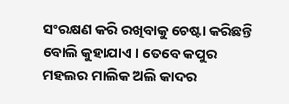ସଂରକ୍ଷଣ କରି ରଖିବାକୁ ଚେଷ୍ଟା କରିଛନ୍ତି ବୋଲି କୁହାଯାଏ । ତେବେ କପୁର ମହଲର ମାଲିକ ଅଲି କାଦର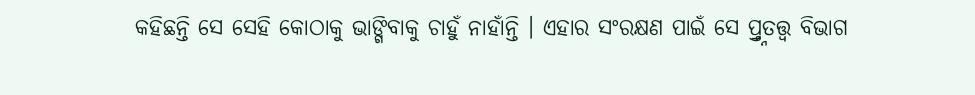କହିଛନ୍ତି ସେ ସେହି କୋଠାକୁ ଭାଙ୍ଗିବାକୁ ଚାହୁଁ ନାହାଁନ୍ତି । ଏହାର ସଂରକ୍ଷଣ ପାଇଁ ସେ ପ୍ର୍ତ୍ନତତ୍ତ୍ୱ ବିଭାଗ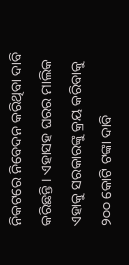ନିକଟରେ ନିବେଦନ କରିଥିବା ଦାବି କରିଛନ୍ତି । ଏହାସହ ଘରର ମାଲିକ ଏହାକୁ ସରକାରଙ୍କୁ କ୍ରୟ କରିବାକୁ ୨୦୦ କୋଟି ଟଙ୍କା ଦାବି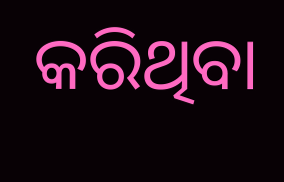କରିଥିବା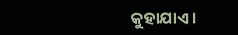କୁହାଯାଏ ।